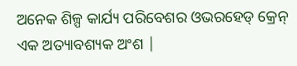ଅନେକ ଶିଳ୍ପ କାର୍ଯ୍ୟ ପରିବେଶର ଓଭରହେଡ୍ କ୍ରେନ୍ ଏକ ଅତ୍ୟାବଶ୍ୟକ ଅଂଶ |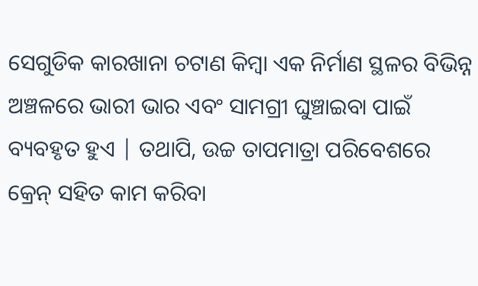ସେଗୁଡିକ କାରଖାନା ଚଟାଣ କିମ୍ବା ଏକ ନିର୍ମାଣ ସ୍ଥଳର ବିଭିନ୍ନ ଅଞ୍ଚଳରେ ଭାରୀ ଭାର ଏବଂ ସାମଗ୍ରୀ ଘୁଞ୍ଚାଇବା ପାଇଁ ବ୍ୟବହୃତ ହୁଏ | ତଥାପି, ଉଚ୍ଚ ତାପମାତ୍ରା ପରିବେଶରେ କ୍ରେନ୍ ସହିତ କାମ କରିବା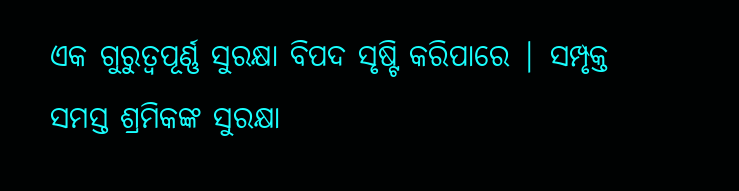ଏକ ଗୁରୁତ୍ୱପୂର୍ଣ୍ଣ ସୁରକ୍ଷା ବିପଦ ସୃଷ୍ଟି କରିପାରେ | ସମ୍ପୃକ୍ତ ସମସ୍ତ ଶ୍ରମିକଙ୍କ ସୁରକ୍ଷା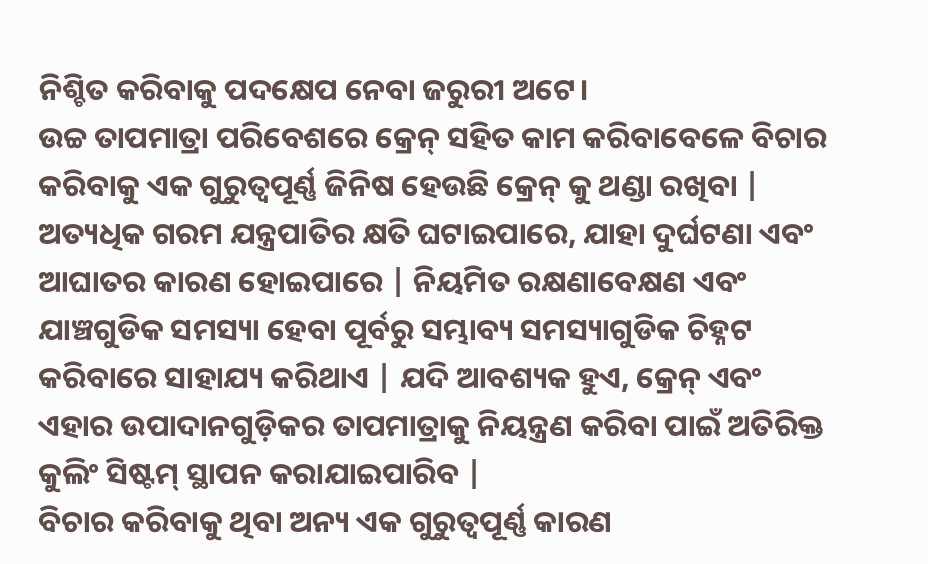ନିଶ୍ଚିତ କରିବାକୁ ପଦକ୍ଷେପ ନେବା ଜରୁରୀ ଅଟେ।
ଉଚ୍ଚ ତାପମାତ୍ରା ପରିବେଶରେ କ୍ରେନ୍ ସହିତ କାମ କରିବାବେଳେ ବିଚାର କରିବାକୁ ଏକ ଗୁରୁତ୍ୱପୂର୍ଣ୍ଣ ଜିନିଷ ହେଉଛି କ୍ରେନ୍ କୁ ଥଣ୍ଡା ରଖିବା | ଅତ୍ୟଧିକ ଗରମ ଯନ୍ତ୍ରପାତିର କ୍ଷତି ଘଟାଇପାରେ, ଯାହା ଦୁର୍ଘଟଣା ଏବଂ ଆଘାତର କାରଣ ହୋଇପାରେ | ନିୟମିତ ରକ୍ଷଣାବେକ୍ଷଣ ଏବଂ ଯାଞ୍ଚଗୁଡିକ ସମସ୍ୟା ହେବା ପୂର୍ବରୁ ସମ୍ଭାବ୍ୟ ସମସ୍ୟାଗୁଡିକ ଚିହ୍ନଟ କରିବାରେ ସାହାଯ୍ୟ କରିଥାଏ | ଯଦି ଆବଶ୍ୟକ ହୁଏ, କ୍ରେନ୍ ଏବଂ ଏହାର ଉପାଦାନଗୁଡ଼ିକର ତାପମାତ୍ରାକୁ ନିୟନ୍ତ୍ରଣ କରିବା ପାଇଁ ଅତିରିକ୍ତ କୁଲିଂ ସିଷ୍ଟମ୍ ସ୍ଥାପନ କରାଯାଇପାରିବ |
ବିଚାର କରିବାକୁ ଥିବା ଅନ୍ୟ ଏକ ଗୁରୁତ୍ୱପୂର୍ଣ୍ଣ କାରଣ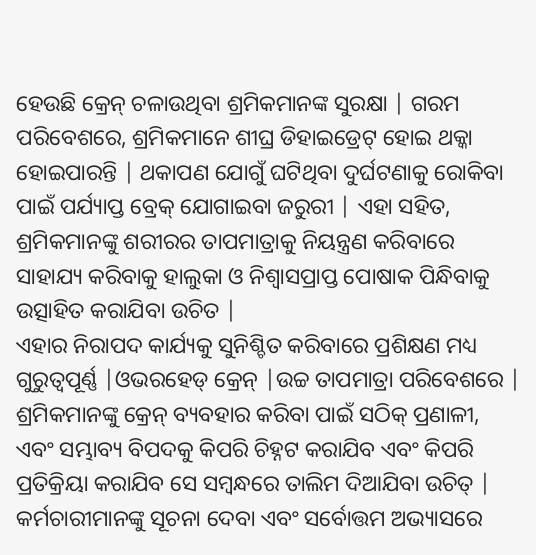ହେଉଛି କ୍ରେନ୍ ଚଳାଉଥିବା ଶ୍ରମିକମାନଙ୍କ ସୁରକ୍ଷା | ଗରମ ପରିବେଶରେ, ଶ୍ରମିକମାନେ ଶୀଘ୍ର ଡିହାଇଡ୍ରେଟ୍ ହୋଇ ଥକ୍କା ହୋଇପାରନ୍ତି | ଥକାପଣ ଯୋଗୁଁ ଘଟିଥିବା ଦୁର୍ଘଟଣାକୁ ରୋକିବା ପାଇଁ ପର୍ଯ୍ୟାପ୍ତ ବ୍ରେକ୍ ଯୋଗାଇବା ଜରୁରୀ | ଏହା ସହିତ, ଶ୍ରମିକମାନଙ୍କୁ ଶରୀରର ତାପମାତ୍ରାକୁ ନିୟନ୍ତ୍ରଣ କରିବାରେ ସାହାଯ୍ୟ କରିବାକୁ ହାଲୁକା ଓ ନିଶ୍ୱାସପ୍ରାପ୍ତ ପୋଷାକ ପିନ୍ଧିବାକୁ ଉତ୍ସାହିତ କରାଯିବା ଉଚିତ |
ଏହାର ନିରାପଦ କାର୍ଯ୍ୟକୁ ସୁନିଶ୍ଚିତ କରିବାରେ ପ୍ରଶିକ୍ଷଣ ମଧ୍ୟ ଗୁରୁତ୍ୱପୂର୍ଣ୍ଣ |ଓଭରହେଡ୍ କ୍ରେନ୍ |ଉଚ୍ଚ ତାପମାତ୍ରା ପରିବେଶରେ | ଶ୍ରମିକମାନଙ୍କୁ କ୍ରେନ୍ ବ୍ୟବହାର କରିବା ପାଇଁ ସଠିକ୍ ପ୍ରଣାଳୀ, ଏବଂ ସମ୍ଭାବ୍ୟ ବିପଦକୁ କିପରି ଚିହ୍ନଟ କରାଯିବ ଏବଂ କିପରି ପ୍ରତିକ୍ରିୟା କରାଯିବ ସେ ସମ୍ବନ୍ଧରେ ତାଲିମ ଦିଆଯିବା ଉଚିତ୍ | କର୍ମଚାରୀମାନଙ୍କୁ ସୂଚନା ଦେବା ଏବଂ ସର୍ବୋତ୍ତମ ଅଭ୍ୟାସରେ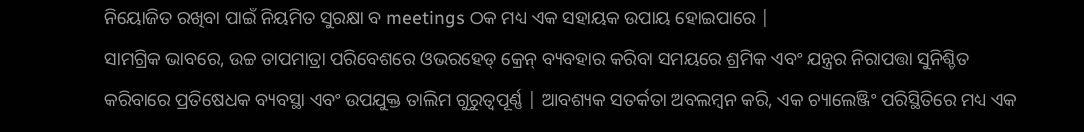ନିୟୋଜିତ ରଖିବା ପାଇଁ ନିୟମିତ ସୁରକ୍ଷା ବ meetings ଠକ ମଧ୍ୟ ଏକ ସହାୟକ ଉପାୟ ହୋଇପାରେ |
ସାମଗ୍ରିକ ଭାବରେ, ଉଚ୍ଚ ତାପମାତ୍ରା ପରିବେଶରେ ଓଭରହେଡ୍ କ୍ରେନ୍ ବ୍ୟବହାର କରିବା ସମୟରେ ଶ୍ରମିକ ଏବଂ ଯନ୍ତ୍ରର ନିରାପତ୍ତା ସୁନିଶ୍ଚିତ କରିବାରେ ପ୍ରତିଷେଧକ ବ୍ୟବସ୍ଥା ଏବଂ ଉପଯୁକ୍ତ ତାଲିମ ଗୁରୁତ୍ୱପୂର୍ଣ୍ଣ | ଆବଶ୍ୟକ ସତର୍କତା ଅବଲମ୍ବନ କରି, ଏକ ଚ୍ୟାଲେଞ୍ଜିଂ ପରିସ୍ଥିତିରେ ମଧ୍ୟ ଏକ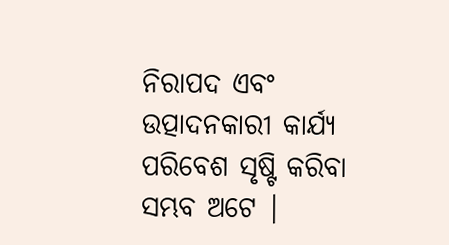ନିରାପଦ ଏବଂ ଉତ୍ପାଦନକାରୀ କାର୍ଯ୍ୟ ପରିବେଶ ସୃଷ୍ଟି କରିବା ସମ୍ଭବ ଅଟେ |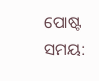ପୋଷ୍ଟ ସମୟ: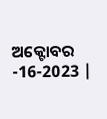ଅକ୍ଟୋବର -16-2023 |